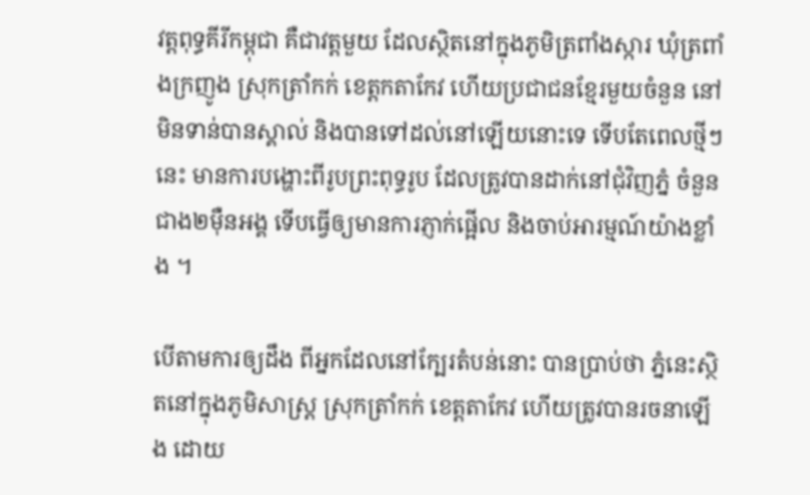វត្តពុទ្ធគីរីកម្ពុជា គឺជាវត្តមួយ ដែលស្ថិតនៅក្នុងភូមិត្រពាំងស្ការ ឃុំត្រពាំងក្រញូង ស្រុកត្រាំកក់ ខេត្តកតាកែវ ហើយប្រជាជនខ្មែរមួយចំនួន នៅមិនទាន់បានស្គាល់ និងបានទៅដល់នៅឡើយនោះទេ ទើបតែពេលថ្មីៗនេះ មានការបង្ហោះពីរូបព្រះពុទ្ធរូប ដែលត្រូវបានដាក់នៅជុំវិញភ្នំ ចំនួនជាង២ម៉ឺនអង្គ ទើបធ្វើឲ្យមានការភ្ញាក់ផ្អើល និងចាប់អារម្មណ៍យ៉ាងខ្លាំង ។

បើតាមការឲ្យដឹង ពីអ្នកដែលនៅក្បែរតំបន់នោះ បានប្រាប់ថា ភ្នំនេះស្ថិតនៅក្នុងភូមិសាស្ត្រ ស្រុកត្រាំកក់ ខេត្តតាកែវ ហើយត្រូវបានរចនាឡើង ដោយ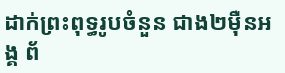ដាក់ព្រះពុទ្ធរូបចំនួន ជាង២ម៉ឺនអង្គ ព័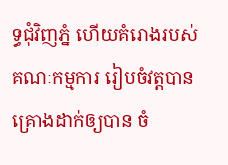ទ្ធជុំវិញភ្នំ ហើយគំរោងរបស់គណៈកម្មការ រៀបចំវត្តបានគ្រោងដាក់ឲ្យបាន ចំ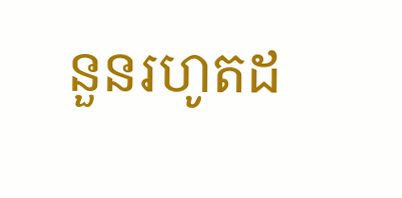នួនរហូតដ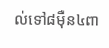ល់ទៅ៨ម៉ឺន៤ពា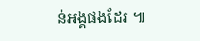ន់អង្គផងដែរ ៕